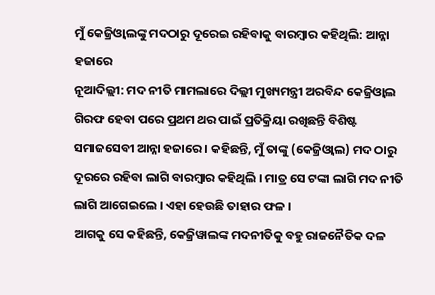ମୁଁ କେଜ୍ରିଓ୍ବାଲଙ୍କୁ ମଦଠାରୁ ଦୂରେଇ ରହିବାକୁ ବାରମ୍ବାର କହିଥିଲି: ଆନ୍ନା ହଜାରେ
ନୂଆଦିଲ୍ଲୀ: ମଦ ନୀତି ମାମଲାରେ ଦିଲ୍ଲୀ ମୁଖ୍ୟମନ୍ତ୍ରୀ ଅରବିନ୍ଦ କେଜ୍ରିଓ୍ବାଲ ଗିରଫ ହେବା ପରେ ପ୍ରଥମ ଥର ପାଇଁ ପ୍ରତିକ୍ରିୟା ରଖିଛନ୍ତି ବିଶିଷ୍ଟ ସମାଜସେବୀ ଆନ୍ନା ହଜାରେ । କହିଛନ୍ତି, ମୁଁ ତାଙ୍କୁ (କେଜ୍ରିଓ୍ବାଲ) ମଦ ଠାରୁ ଦୂରରେ ରହିବା ଲାଗି ବାରମ୍ବାର କହିଥିଲି । ମାତ୍ର ସେ ଟଙ୍କା ଲାଗି ମଦ ନୀତି ଲାଗି ଆଗେଇଲେ । ଏହା ହେଉଛି ତାହାର ଫଳ ।
ଆଗକୁ ସେ କହିଛନ୍ତି, କେଜ୍ରିୱାଲଙ୍କ ମଦନୀତିକୁ ବହୁ ରାଜନୈତିକ ଦଳ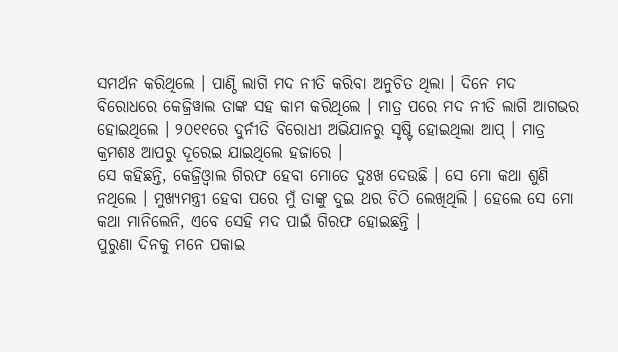ସମର୍ଥନ କରିଥିଲେ । ପାଣ୍ଠି ଲାଗି ମଦ ନୀତି କରିବା ଅନୁଚିତ ଥିଲା । ଦିନେ ମଦ ବିରୋଧରେ କେଜ୍ରିୱାଲ ତାଙ୍କ ସହ କାମ କରିଥିଲେ । ମାତ୍ର ପରେ ମଦ ନୀତି ଲାଗି ଆଗଭର ହୋଇଥିଲେ । ୨୦୧୧ରେ ଦୁର୍ନୀତି ବିରୋଧୀ ଅଭିଯାନରୁ ସୃଷ୍ଟି ହୋଇଥିଲା ଆପ୍ । ମାତ୍ର କ୍ରମଶଃ ଆପରୁ ଦୂରେଇ ଯାଇଥିଲେ ହଜାରେ ।
ସେ କହିଛନ୍ତି, କେଜ୍ରିଓ୍ବାଲ ଗିରଫ ହେବା ମୋତେ ଦୁଃଖ ଦେଉଛି । ସେ ମୋ କଥା ଶୁଣି ନଥିଲେ । ମୁଖ୍ୟମନ୍ତ୍ରୀ ହେବା ପରେ ମୁଁ ତାଙ୍କୁ ଦୁଇ ଥର ଚିଠି ଲେଖିଥିଲି । ହେଲେ ସେ ମୋ କଥା ମାନିଲେନି, ଏବେ ସେହି ମଦ ପାଇଁ ଗିରଫ ହୋଇଛନ୍ତି ।
ପୁରୁଣା ଦିନକୁ ମନେ ପକାଇ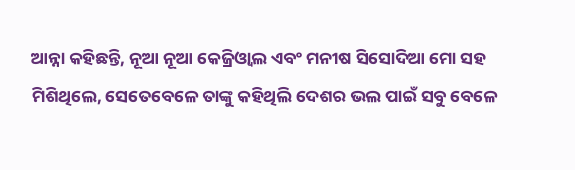ଆନ୍ନା କହିଛନ୍ତି, ନୂଆ ନୂଆ କେଜ୍ରିଓ୍ବାଲ ଏବଂ ମନୀଷ ସିସୋଦିଆ ମୋ ସହ ମିଶିଥିଲେ, ସେତେବେଳେ ତାଙ୍କୁ କହିଥିଲି ଦେଶର ଭଲ ପାଇଁ ସବୁ ବେଳେ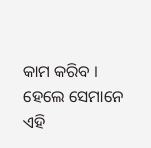କାମ କରିବ । ହେଲେ ସେମାନେ ଏହି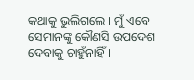କଥାକୁ ଭୁଲିଗଲେ । ମୁଁ ଏବେ ସେମାନଙ୍କୁ କୌଣସି ଉପଦେଶ ଦେବାକୁ ଚାହୁଁନାହିଁ ।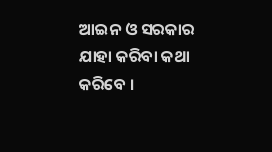ଆଇନ ଓ ସରକାର ଯାହା କରିବା କଥା କରିବେ ।